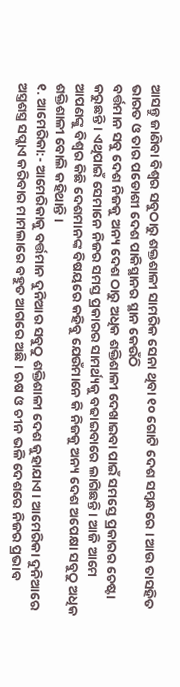ଆସନ୍ତୁ ଜାଣିବା ବିଶ୍ଵର ସବୁଠାରୁ ଶକ୍ତଶାଳୀ ସାମରିକ ସେନା ଥିବା ୧୦ ଗୋଟି ଦେଶ ସମ୍ବନ୍ଧରେ । ଆଉ ତାସହିତ ଭାରତ ଓ ତାର ପଡୋଶୀ ଦେଶ ପାକିସ୍ଥାନର ସ୍ଥାନ କେଉଁଠି
ବର୍ତ୍ତମାନ ସବୁ ଦେଶ ନିଜକୁ ଅନ୍ୟ ଦେଶ ଠାରୁ ଅଧିକ ଶକ୍ତିଶାଳୀ ଦେଖାଇବା ପାଇଁ ସମସ୍ତେ ପ୍ରକାରର ଚେଷ୍ଟା କରୁଛନ୍ତି । ଏଥିପାଇଁ ସେମାନେ ନିଜର ସମସ୍ତ ପ୍ରକାରର ସାମର୍ଥ୍ୟକୁ ବଢାଇବାରେ ଲାଗିଛନ୍ତି । ଆଜି ଆମେ ଆପଣଙ୍କୁ ବିଶ୍ଵର କିଛି ଦେଶମାନଙ୍କ ବିଷୟରେ କହିବୁ ଯେଉଁମାନେ କି ନିଜକୁ ଅନ୍ୟ ଦେଶ ଅପେକ୍ଷା ସବୁଠୁ ଅଧିକ ଶକ୍ତିଶାଳୀ ବୋଲି କହିଥାନ୍ତି ।
୧. ଆମେରିକା:- ଆମେରିକାକୁ ବର୍ତ୍ତମାନ ଦୁନିଆର ସବୁଠୁ ଶକ୍ତିଶାଳୀ ଦେଶ କୁହାଯାଏ । ଆମେରିକା ଦୁନିଆରେ ଅସ୍ତ୍ରଶସ୍ତ୍ର ସପ୍ଲାଏ କରିବାର ମାମଲାରେ ବହୁତ ଆଗରେ ଅଛି । ଋଷ ଓ ଚୀନ ଭଳି ଦେଶରେ ନିଜର ପ୍ରଭାବ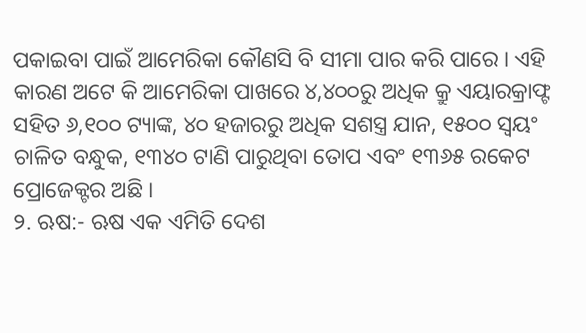ପକାଇବା ପାଇଁ ଆମେରିକା କୌଣସି ବି ସୀମା ପାର କରି ପାରେ । ଏହି କାରଣ ଅଟେ କି ଆମେରିକା ପାଖରେ ୪,୪୦୦ରୁ ଅଧିକ କ୍ରୁ ଏୟାରକ୍ରାଫ୍ଟ ସହିତ ୬,୧୦୦ ଟ୍ୟାଙ୍କ, ୪୦ ହଜାରରୁ ଅଧିକ ସଶସ୍ତ୍ର ଯାନ, ୧୫୦୦ ସ୍ୱୟଂ ଚାଳିତ ବନ୍ଧୁକ, ୧୩୪୦ ଟାଣି ପାରୁଥିବା ତୋପ ଏବଂ ୧୩୬୫ ରକେଟ ପ୍ରୋଜେକ୍ଟର ଅଛି ।
୨. ଋଷ:- ଋଷ ଏକ ଏମିତି ଦେଶ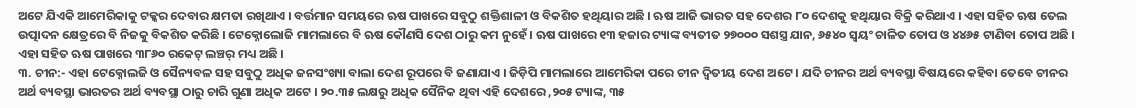ଅଟେ ଯିଏକି ଆମେରିକାକୁ ଟକ୍କର ଦେବାର କ୍ଷମତା ରଖିଥାଏ । ବର୍ତ୍ତମାନ ସମୟରେ ଋଷ ପାଖରେ ସବୁଠୁ ଶକ୍ତିଶାଳୀ ଓ ବିକଶିତ ହଥିୟାର ଅଛି । ଋଷ ଆଜି ଭାରତ ସହ ଦେଶର ୮୦ ଦେଶକୁ ହଥିୟାର ବିକ୍ରି କରିଥାଏ । ଏହା ସହିତ ଋଷ ତେଲ ଉତ୍ପାଦନ କ୍ଷେତ୍ରରେ ବି ନିଜକୁ ବିକଶିତ କରିଛି । ଟେକ୍ନୋଲୋଜି ମାମଲାରେ ବି ଋଷ କୌଣସି ଦେଶ ଠାରୁ କମ ନୁହେଁ । ଋଷ ପାଖରେ ୧୩ ହଜାର ଟ୍ୟାଙ୍କ ବ୍ୟତୀତ ୨୭୦୦୦ ସଶସ୍ତ୍ର ଯାନ, ୬୫୪୦ ସ୍ୱୟଂ ଚାଳିତ ତୋପ ଓ ୪୪୬୫ ଟାଣିବା ତୋପ ଅଛି । ଏହା ସହିତ ଋଷ ପାଖରେ ୩୮୬୦ ରକେଟ୍ ଲଞ୍ଚର୍ ମଧ୍ୟ ଅଛି ।
୩. ଚୀନ:- ଏହା ଟେକ୍ନୋଲଜି ଓ ସୈନ୍ୟବଳ ସହ ସବୁଠୁ ଅଧିକ ଜନସଂଖ୍ୟା ବାଲା ଦେଶ ରୂପରେ ବି ଜଣାଯାଏ । ଜିଡ଼ିପି ମାମଲାରେ ଆମେରିକା ପରେ ଚୀନ ଦ୍ଵିତୀୟ ଦେଶ ଅଟେ । ଯଦି ଚୀନର ଅର୍ଥ ବ୍ୟବସ୍ଥା ବିଷୟରେ କହିବା ତେବେ ଚୀନର ଅର୍ଥ ବ୍ୟବସ୍ଥା ଭାରତର ଅର୍ଥ ବ୍ୟବସ୍ଥା ଠାରୁ ଚାରି ଗୁଣା ଅଧିକ ଅଟେ । ୨୦.୩୫ ଲକ୍ଷରୁ ଅଧିକ ସୈନିକ ଥିବା ଏହି ଦେଶରେ ,୨୦୫ ଟ୍ୟାଙ୍କ, ୩୫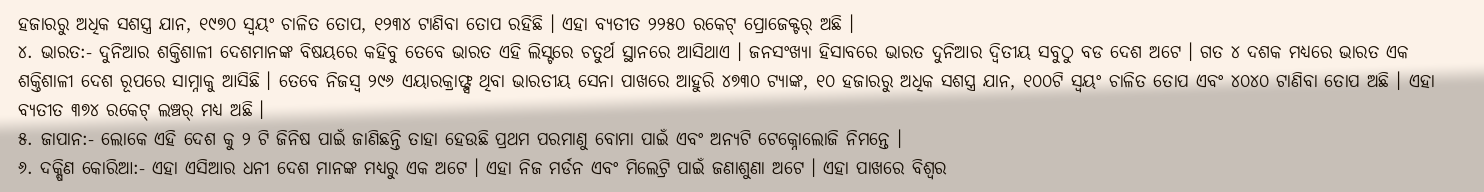ହଜାରରୁ ଅଧିକ ସଶସ୍ତ୍ର ଯାନ, ୧୯୭୦ ସ୍ୱୟଂ ଚାଳିତ ତୋପ, ୧୨୩୪ ଟାଣିବା ତୋପ ରହିଛି । ଏହା ବ୍ୟତୀତ ୨୨୫୦ ରକେଟ୍ ପ୍ରୋଜେକ୍ଟର୍ ଅଛି ।
୪. ଭାରତ:- ଦୁନିଆର ଶକ୍ତିଶାଳୀ ଦେଶମାନଙ୍କ ବିଷୟରେ କହିବୁ ତେବେ ଭାରତ ଏହି ଲିସ୍ଟରେ ଚତୁର୍ଥ ସ୍ଥାନରେ ଆସିଥାଏ । ଜନସଂଖ୍ୟା ହିସାବରେ ଭାରତ ଦୁନିଆର ଦ୍ଵିତୀୟ ସବୁଠୁ ବଡ ଦେଶ ଅଟେ । ଗତ ୪ ଦଶକ ମଧ୍ୟରେ ଭାରତ ଏକ ଶକ୍ତିଶାଳୀ ଦେଶ ରୂପରେ ସାମ୍ନାକୁ ଆସିଛି । ତେବେ ନିଜସ୍ଵ ୨୯୬ ଏୟାରକ୍ରାଫ୍ଟ୍ସ ଥିବା ଭାରତୀୟ ସେନା ପାଖରେ ଆହୁରି ୪୭୩୦ ଟ୍ୟାଙ୍କ, ୧୦ ହଜାରରୁ ଅଧିକ ସଶସ୍ତ୍ର ଯାନ, ୧୦୦ଟି ସ୍ୱୟଂ ଚାଳିତ ତୋପ ଏବଂ ୪୦୪୦ ଟାଣିବା ତୋପ ଅଛି । ଏହା ବ୍ୟତୀତ ୩୭୪ ରକେଟ୍ ଲଞ୍ଚର୍ ମଧ୍ୟ ଅଛି ।
୫. ଜାପାନ:- ଲୋକେ ଏହି ଦେଶ କୁ ୨ ଟି ଜିନିଷ ପାଇଁ ଜାଣିଛନ୍ତି ତାହା ହେଉଛି ପ୍ରଥମ ପରମାଣୁ ବୋମା ପାଇଁ ଏବଂ ଅନ୍ୟଟି ଟେକ୍ନୋଲୋଜି ନିମନ୍ତେ ।
୬. ଦକ୍ଷିଣ କୋରିଆ:- ଏହା ଏସିଆର ଧନୀ ଦେଶ ମାନଙ୍କ ମଧ୍ୟରୁ ଏକ ଅଟେ । ଏହା ନିଜ ମର୍ଡନ ଏବଂ ମିଲେଟ୍ରି ପାଇଁ ଜଣାଶୁଣା ଅଟେ । ଏହା ପାଖରେ ବିଶ୍ଵର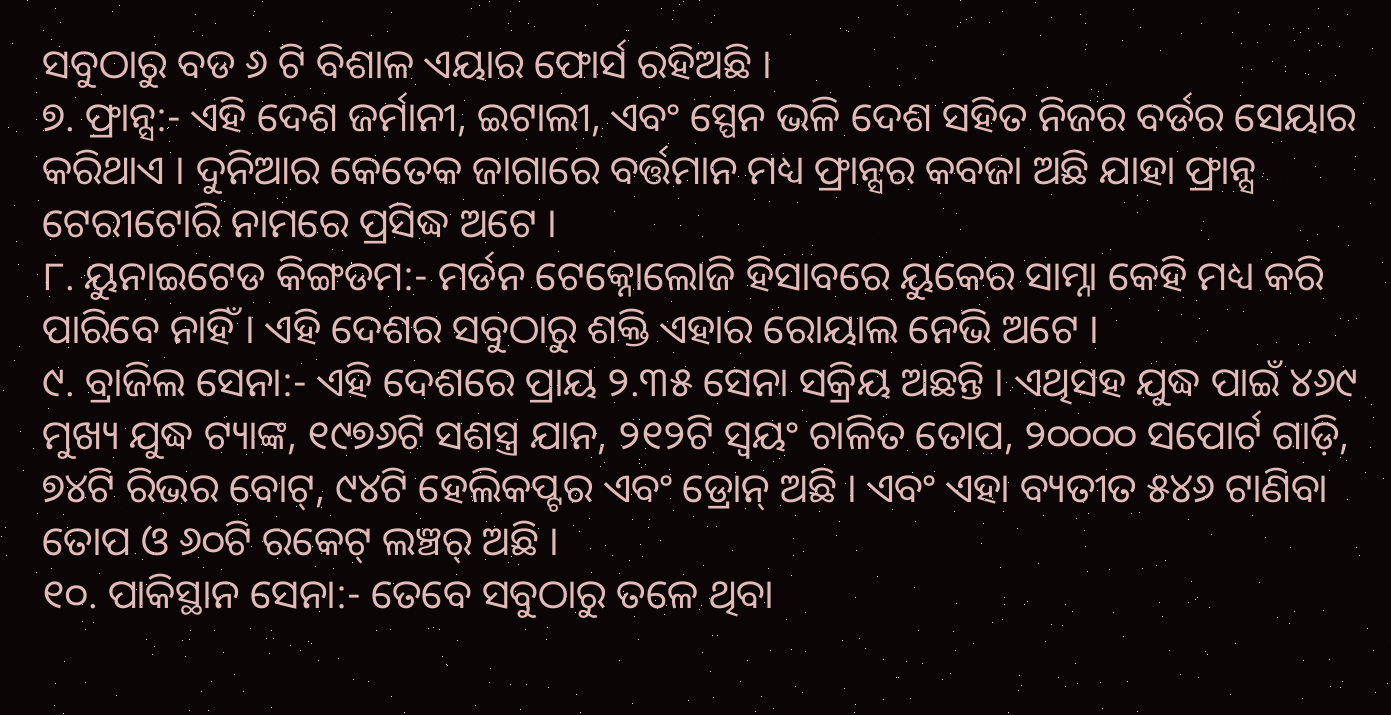ସବୁଠାରୁ ବଡ ୬ ଟି ବିଶାଳ ଏୟାର ଫୋର୍ସ ରହିଅଛି ।
୭. ଫ୍ରାନ୍ସ:- ଏହି ଦେଶ ଜର୍ମାନୀ, ଇଟାଲୀ, ଏବଂ ସ୍ପେନ ଭଳି ଦେଶ ସହିତ ନିଜର ବର୍ଡର ସେୟାର କରିଥାଏ । ଦୁନିଆର କେତେକ ଜାଗାରେ ବର୍ତ୍ତମାନ ମଧ୍ୟ ଫ୍ରାନ୍ସର କବଜା ଅଛି ଯାହା ଫ୍ରାନ୍ସ ଟେରୀଟୋରି ନାମରେ ପ୍ରସିଦ୍ଧ ଅଟେ ।
୮. ୟୁନାଇଟେଡ କିଙ୍ଗଡମ:- ମର୍ଡନ ଟେକ୍ନୋଲୋଜି ହିସାବରେ ୟୁକେର ସାମ୍ନା କେହି ମଧ୍ୟ କରି ପାରିବେ ନାହିଁ । ଏହି ଦେଶର ସବୁଠାରୁ ଶକ୍ତି ଏହାର ରୋୟାଲ ନେଭି ଅଟେ ।
୯. ବ୍ରାଜିଲ ସେନା:- ଏହି ଦେଶରେ ପ୍ରାୟ ୨.୩୫ ସେନା ସକ୍ରିୟ ଅଛନ୍ତି । ଏଥିସହ ଯୁଦ୍ଧ ପାଇଁ ୪୬୯ ମୁଖ୍ୟ ଯୁଦ୍ଧ ଟ୍ୟାଙ୍କ, ୧୯୭୬ଟି ସଶସ୍ତ୍ର ଯାନ, ୨୧୨ଟି ସ୍ୱୟଂ ଚାଳିତ ତୋପ, ୨୦୦୦୦ ସପୋର୍ଟ ଗାଡ଼ି, ୭୪ଟି ରିଭର ବୋଟ୍, ୯୪ଟି ହେଲିକପ୍ଟର ଏବଂ ଡ୍ରୋନ୍ ଅଛି । ଏବଂ ଏହା ବ୍ୟତୀତ ୫୪୬ ଟାଣିବା ତୋପ ଓ ୬୦ଟି ରକେଟ୍ ଲଞ୍ଚର୍ ଅଛି ।
୧୦. ପାକିସ୍ଥାନ ସେନା:- ତେବେ ସବୁଠାରୁ ତଳେ ଥିବା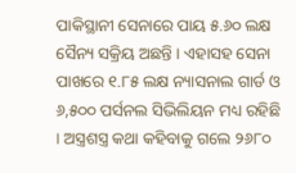ପାକିସ୍ଥାନୀ ସେନାରେ ପାୟ ୫.୬୦ ଲକ୍ଷ ସୈନ୍ୟ ସକ୍ରିୟ ଅଛନ୍ତି । ଏହାସହ ସେନା ପାଖରେ ୧.୮୫ ଲକ୍ଷ ନ୍ୟାସନାଲ ଗାର୍ଡ ଓ ୬,୫୦୦ ପର୍ସନଲ ସିଭିଲିୟନ ମଧ୍ୟ ରହିଛି । ଅସ୍ତ୍ରଶସ୍ତ୍ର କଥା କହିବାକୁ ଗଲେ ୨୬୮୦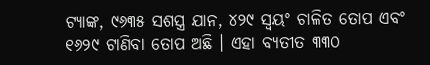ଟ୍ୟାଙ୍କ, ୯୬୩୫ ସଶସ୍ତ୍ର ଯାନ, ୪୨୯ ସ୍ୱୟଂ ଚାଳିତ ତୋପ ଏବଂ ୧୬୨୯ ଟାଣିବା ତୋପ ଅଛି । ଏହା ବ୍ୟତୀତ ୩୩୦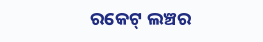ରକେଟ୍ ଲଞ୍ଚର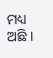ମଧ୍ୟ ଅଛି ।